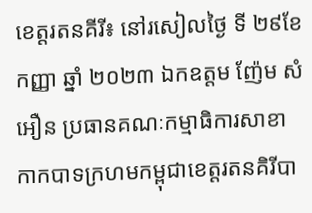ខេត្តរតនគីរី៖ នៅរសៀលថ្ងៃ ទី ២៩ខែ កញ្ញា ឆ្នាំ ២០២៣ ឯកឧត្តម ញ៉ែម សំអឿន ប្រធានគណៈកម្មាធិការសាខាកាកបាទក្រហមកម្ពុជាខេត្តរតនគិរីបា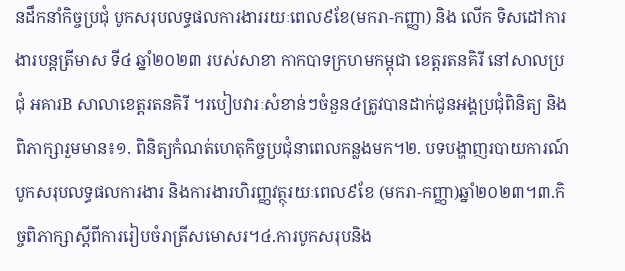នដឹកនាំកិច្ចប្រជុំ បូកសរុបលទ្ធផលការងាររយៈពេល៩ខែ(មករា-កញ្ញា) និង លើក ទិសដៅការងារបន្តត្រីមាស ទី៤ ឆ្នាំ២០២៣ របស់សាខា កាកបាទក្រហមកម្ពុជា ខេត្តរតនគិរី នៅសាលប្រជុំ អគារB សាលាខេត្តរតនគិរី ។របៀបវារៈសំខាន់ៗចំនួន៤ត្រូវបានដាក់ជូនអង្គប្រជុំពិនិត្យ និងពិភាក្សារួមមាន៖១. ពិនិត្យកំណត់ហេតុកិច្ចប្រជុំនាពេលកន្លងមក។២. បទបង្ហាញរបាយការណ៍បូកសរុបលទ្ធផលការងារ និងការងារហិរញ្ញវត្ថុរយៈពេល៩ខែ (មករា-កញ្ញា)ឆ្នាំ២០២៣។៣.កិច្ចពិភាក្សាស្តីពីការរៀបចំរាត្រីសមោសរ។៤.ការបូកសរុបនិង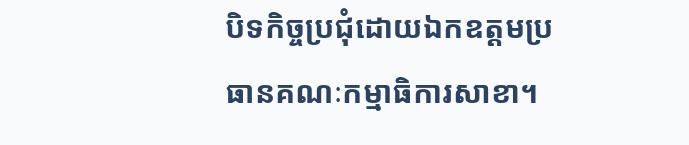បិទកិច្ចប្រជុំដោយឯកឧត្តមប្រធានគណៈកម្មាធិការសាខា។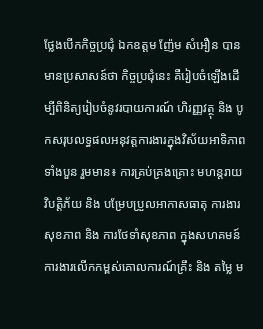ថ្លែងបើកកិច្ចប្រជុំ ឯកឧត្តម ញ៉ែម សំអឿន បានមានប្រសាសន៍ថា កិច្ចប្រជុំនេះ គឺរៀបចំឡើងដើម្បីពិនិត្យរៀបចំនូវរបាយការណ៍ ហិរញ្ញវត្ថុ និង បូកសរុបលទ្ធផលអនុវត្តការងារក្នុងវិស័យអាទិភាពទាំងបួន រួមមាន៖ ការគ្រប់គ្រងគ្រោះ មហន្តរាយ វិបត្តិភ័យ និង បម្រែបប្រួលអាកាសធាតុ ការងារសុខភាព និង ការថែទាំសុខភាព ក្នុងសហគមន៍ ការងារលើកកម្ពស់គោលការណ៍គ្រឹះ និង តម្លៃ ម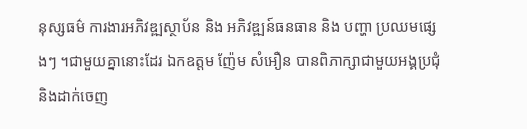នុស្សធម៌ ការងារអភិវឌ្ឍស្ថាប័ន និង អភិវឌ្ឍន៍ធនធាន និង បញ្ហា ប្រឈមផ្សេងៗ ។ជាមួយគ្នានោះដែរ ឯកឧត្តម ញ៉ែម សំអឿន បានពិភាក្សាជាមួយអង្គប្រជុំ និងដាក់ចេញ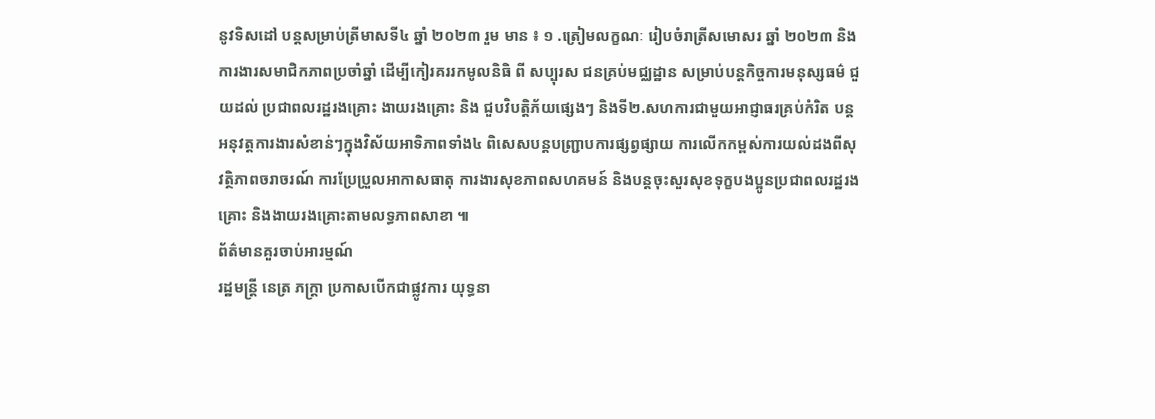នូវទិសដៅ បន្តសម្រាប់ត្រីមាសទី៤ ឆ្នាំ ២០២៣ រួម មាន ៖ ១ .ត្រៀមលក្ខណៈ រៀបចំរាត្រីសមោសរ ឆ្នាំ ២០២៣ និងការងារសមាជិកភាពប្រចាំឆ្នាំ ដើម្បីកៀរគររកមូលនិធិ ពី សប្បុរស ជនគ្រប់មជ្ឈដ្ឋាន សម្រាប់បន្តកិច្ចការមនុស្សធម៌ ជួយដល់ ប្រជាពលរដ្ឋរងគ្រោះ ងាយរងគ្រោះ និង ជួបវិបត្តិភ័យផ្សេងៗ និងទី២.សហការជាមួយអាជ្ញាធរគ្រប់កំរិត បន្តអនុវត្តការងារសំខាន់ៗក្នុងវិស័យអាទិភាពទាំង៤ ពិសេសបន្តបញ្ជ្រាបការផ្សព្វផ្សាយ ការលើកកម្ពស់ការយល់ដងពីសុវត្ថិភាពចរាចរណ៍ ការប្រែប្រួលអាកាសធាតុ ការងារសុខភាពសហគមន៍ និងបន្តចុះសួរសុខទុក្ខបងប្អូនប្រជាពលរដ្ឋរងគ្រោះ និងងាយរងគ្រោះតាមលទ្ធភាពសាខា ៕
ព័ត៌មានគួរចាប់អារម្មណ៍
រដ្ឋមន្ត្រី នេត្រ ភក្ត្រា ប្រកាសបើកជាផ្លូវការ យុទ្ធនា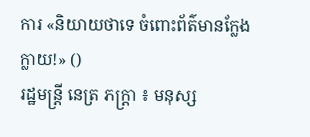ការ «និយាយថាទេ ចំពោះព័ត៌មានក្លែងក្លាយ!» ()
រដ្ឋមន្ត្រី នេត្រ ភក្ត្រា ៖ មនុស្ស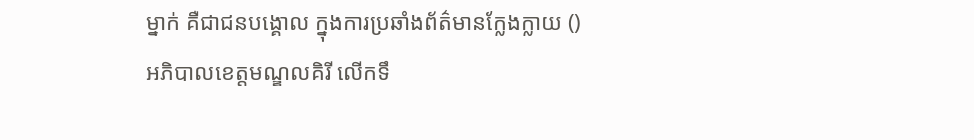ម្នាក់ គឺជាជនបង្គោល ក្នុងការប្រឆាំងព័ត៌មានក្លែងក្លាយ ()
អភិបាលខេត្តមណ្ឌលគិរី លើកទឹ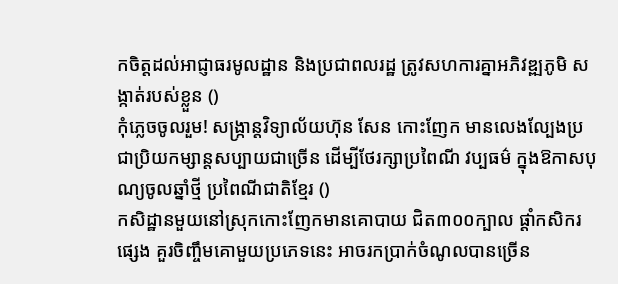កចិត្តដល់អាជ្ញាធរមូលដ្ឋាន និងប្រជាពលរដ្ឋ ត្រូវសហការគ្នាអភិវឌ្ឍភូមិ សង្កាត់របស់ខ្លួន ()
កុំភ្លេចចូលរួម! សង្ក្រាន្តវិទ្យាល័យហ៊ុន សែន កោះញែក មានលេងល្បែងប្រជាប្រិយកម្សាន្តសប្បាយជាច្រើន ដើម្បីថែរក្សាប្រពៃណី វប្បធម៌ ក្នុងឱកាសបុណ្យចូលឆ្នាំថ្មី ប្រពៃណីជាតិខ្មែរ ()
កសិដ្ឋានមួយនៅស្រុកកោះញែកមានគោបាយ ជិត៣០០ក្បាល ផ្ដាំកសិករផ្សេង គួរចិញ្ចឹមគោមួយប្រភេទនេះ អាចរកប្រាក់ចំណូលបានច្រើន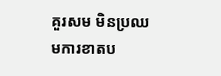គួរសម មិនប្រឈមការខាតប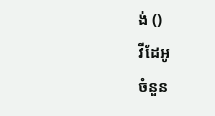ង់ ()
វីដែអូ
ចំនួន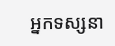អ្នកទស្សនា